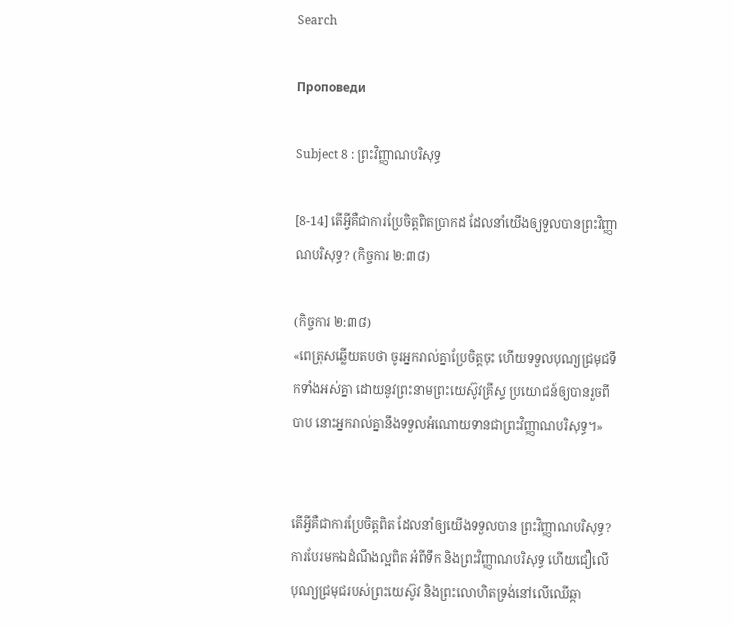Search

Проповеди

Subject 8 : ព្រះវិញ្ញាណបរិសុទ្ធ

[8-14] តើអ្វីគឺជាការប្រែចិត្តពិតប្រាកដ ដែលនាំយើងឲ្យទួលបានព្រះវិញ្ញាណបរិសុទ្ធ? (កិច្ចការ ២:៣៨)

(កិច្ចការ ២:៣៨)
«ពេត្រុសឆ្លើយតបថា ចូរអ្នករាល់គ្នាប្រែចិត្តចុះ ហើយទទួលបុណ្យជ្រមុជទឹកទាំងអស់គ្នា ដោយនូវព្រះនាមព្រះយេស៊ូវគ្រីស្ទ ប្រយោជន៍ឲ្យបានរួចពីបាប នោះអ្នករាល់គ្នានឹងទទួលអំណោយទានជាព្រះវិញ្ញាណបរិសុទ្ធ។»


តើអ្វីគឺជាការប្រែចិត្តពិត ដែលនាំឲ្យយើងទទួលបាន ព្រះវិញ្ញាណបរិសុទ្ធ?
ការបែរមកឯដំណឹងល្អពិត អំពីទឹក និងព្រះវិញ្ញាណបរិសុទ្ធ ហើយជឿលើបុណ្យជ្រមុជរបស់ព្រះយេស៊ូវ និងព្រះលោហិតទ្រង់នៅលើឈើឆ្កា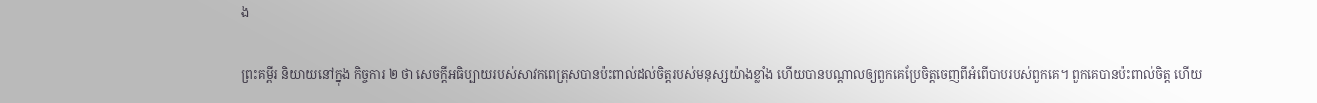ង

ព្រះគម្ពីរ និយាយនៅក្នុង កិច្ចការ ២ ថា សេចក្តីអធិប្បាយរបស់សាវកពេត្រុសបានប៉ះពាល់ដល់ចិត្តរបស់មនុស្សយ៉ាងខ្លាំង ហើយបានបណ្តាលឲ្យពួកគេប្រែចិត្តចេញពីអំពើបាបរបស់ពួកគេ។ ពួកគេបានប៉ះពាល់ចិត្ត ហើយ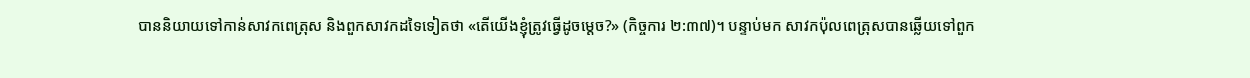បាននិយាយទៅកាន់សាវកពេត្រុស និងពួកសាវកដទៃទៀតថា «តើយើងខ្ញុំត្រូវធ្វើដូចម្តេច?» (កិច្ចការ ២:៣៧)។ បន្ទាប់មក សាវកប៉ុលពេត្រុសបានឆ្លើយទៅពួក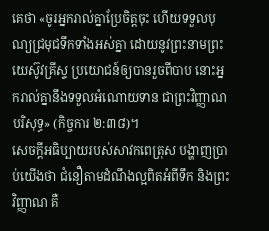គេថា «ចូរអ្នករាល់គ្នាប្រែចិត្តចុះ ហើយទទួលបុណ្យជ្រមុជទឹកទាំងអស់គ្នា ដោយនូវព្រះនាមព្រះយេស៊ូវគ្រីស្ទ ប្រយោជន៍ឲ្យបានរួចពីបាប នោះអ្នករាល់គ្នានឹងទទួលអំណោយទាន ជាព្រះវិញ្ញាណបរិសុទ្ធ» (កិច្ចការ ២:៣៨)។
សេចក្តីអធិប្បាយរបស់សាវកពេត្រុស បង្ហាញប្រាប់យើងថា ជំនឿតាមដំណឹងល្អពិតអំពីទឹក និងព្រះវិញ្ញាណ គឺ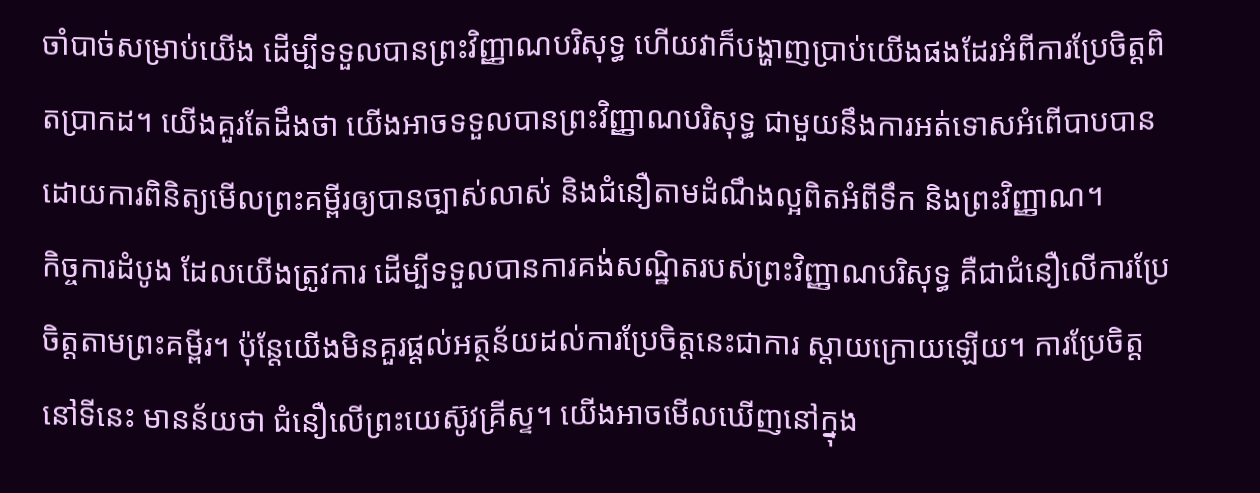ចាំបាច់សម្រាប់យើង ដើម្បីទទួលបានព្រះវិញ្ញាណបរិសុទ្ធ ហើយវាក៏បង្ហាញប្រាប់យើងផងដែរអំពីការប្រែចិត្តពិតប្រាកដ។ យើងគួរតែដឹងថា យើងអាចទទួលបានព្រះវិញ្ញាណបរិសុទ្ធ ជាមួយនឹងការអត់ទោសអំពើបាបបាន ដោយការពិនិត្យមើលព្រះគម្ពីរឲ្យបានច្បាស់លាស់ និងជំនឿតាមដំណឹងល្អពិតអំពីទឹក និងព្រះវិញ្ញាណ។
កិច្ចការដំបូង ដែលយើងត្រូវការ ដើម្បីទទួលបានការគង់សណ្ឋិតរបស់ព្រះវិញ្ញាណបរិសុទ្ធ គឺជាជំនឿលើការប្រែចិត្តតាមព្រះគម្ពីរ។ ប៉ុន្តែយើងមិនគួរផ្តល់អត្ថន័យដល់ការប្រែចិត្តនេះជាការ ស្តាយក្រោយឡើយ។ ការប្រែចិត្តនៅទីនេះ មានន័យថា ជំនឿលើព្រះយេស៊ូវគ្រីស្ទ។ យើងអាចមើលឃើញនៅក្នុង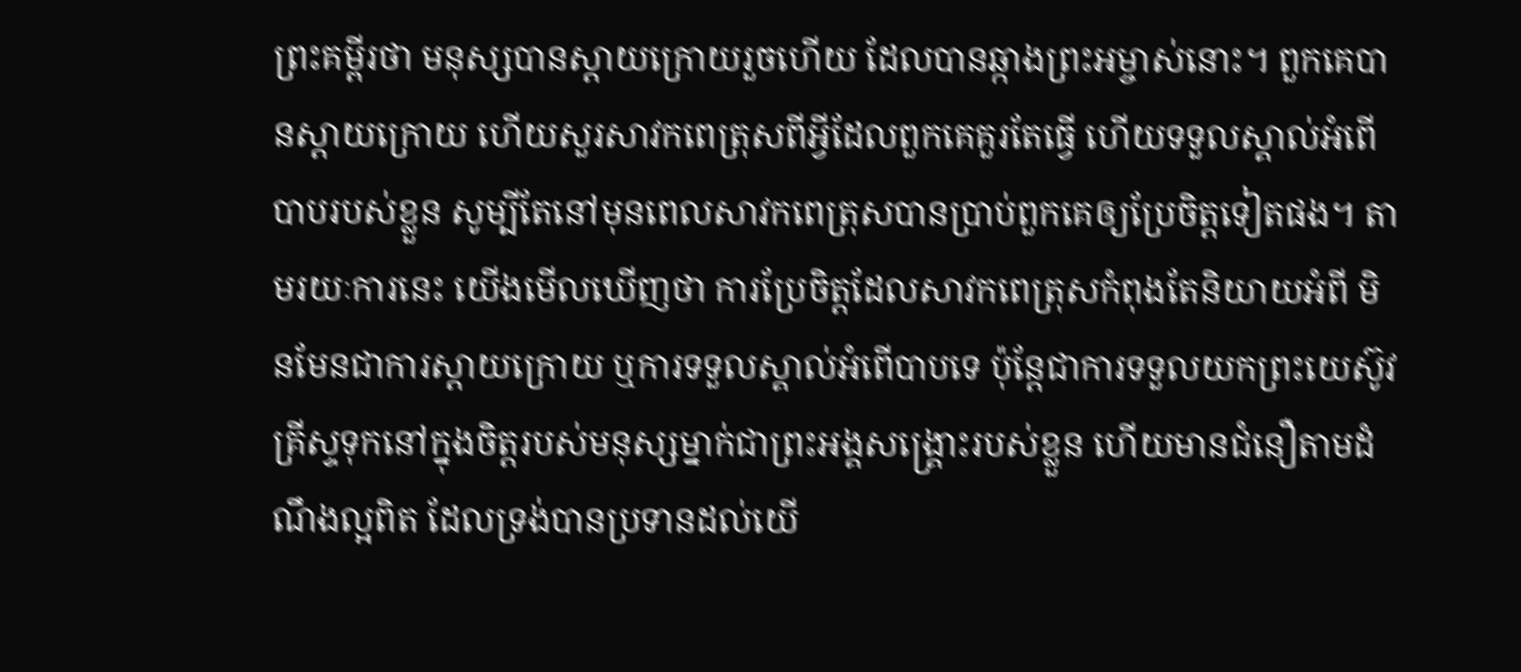ព្រះគម្ពីរថា មនុស្សបានស្តាយក្រោយរួចហើយ ដែលបានឆ្កាងព្រះអម្ចាស់នោះ។ ពួកគេបានស្តាយក្រោយ ហើយសួរសាវកពេត្រុសពីអ្វីដែលពួកគេគួរតែធ្វើ ហើយទទួលស្គាល់អំពើបាបរបស់ខ្លួន សូម្បីតែនៅមុនពេលសាវកពេត្រុសបានប្រាប់ពួកគេឲ្យប្រែចិត្តទៀតផង។ តាមរយៈការនេះ យើងមើលឃើញថា ការប្រែចិត្តដែលសាវកពេត្រុសកំពុងតែនិយាយអំពី មិនមែនជាការស្តាយក្រោយ ឬការទទួលស្គាល់អំពើបាបទេ ប៉ុន្តែជាការទទួលយកព្រះយេស៊ូវគ្រីស្ទទុកនៅក្នុងចិត្តរបស់មនុស្សម្នាក់ជាព្រះអង្គសង្រ្គោះរបស់ខ្លួន ហើយមានជំនឿតាមដំណឹងល្អពិត ដែលទ្រង់បានប្រទានដល់យើ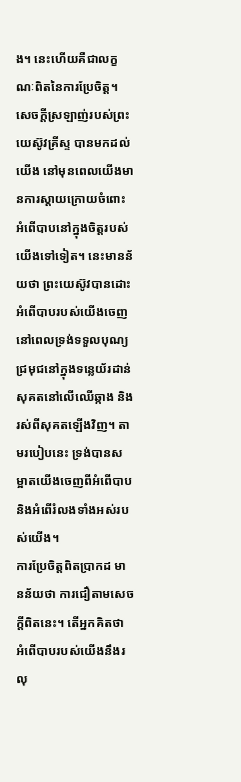ង។ នេះហើយគឺជាលក្ខណៈពិតនៃការប្រែចិត្ត។
សេចក្តីស្រឡាញ់របស់ព្រះយេស៊ូវគ្រីស្ទ បានមកដល់យើង នៅមុនពេលយើងមានការស្តាយក្រោយចំពោះអំពើបាបនៅក្នុងចិត្តរបស់យើងទៅទៀត។ នេះមានន័យថា ព្រះយេស៊ូវបានដោះអំពើបាបរបស់យើងចេញ នៅពេលទ្រង់ទទួលបុណ្យជ្រមុជនៅក្នុងទន្លេយ័រដាន់ សុគតនៅលើឈើឆ្កាង និងរស់ពីសុគតឡើងវិញ។ តាមរបៀបនេះ ទ្រង់បានសម្អាតយើងចេញពីអំពើបាប និងអំពើរំលងទាំងអស់របស់យើង។
ការប្រែចិត្តពិតប្រាកដ មានន័យថា ការជឿតាមសេចក្តីពិតនេះ។ តើអ្នកគិតថា អំពើបាបរបស់យើងនឹងរលុ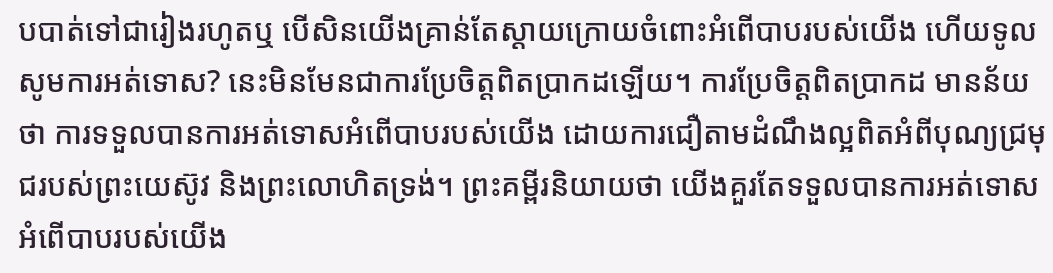បបាត់ទៅជារៀងរហូតឬ បើសិនយើងគ្រាន់តែស្តាយក្រោយចំពោះអំពើបាបរបស់យើង ហើយទូលសូមការអត់ទោស? នេះមិនមែនជាការប្រែចិត្តពិតប្រាកដឡើយ។ ការប្រែចិត្តពិតប្រាកដ មានន័យថា ការទទួលបានការអត់ទោសអំពើបាបរបស់យើង ដោយការជឿតាមដំណឹងល្អពិតអំពីបុណ្យជ្រមុជរបស់ព្រះយេស៊ូវ និងព្រះលោហិតទ្រង់។ ព្រះគម្ពីរនិយាយថា យើងគួរតែទទួលបានការអត់ទោសអំពើបាបរបស់យើង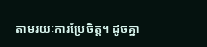តាមរយៈការប្រែចិត្ត។ ដូចគ្នា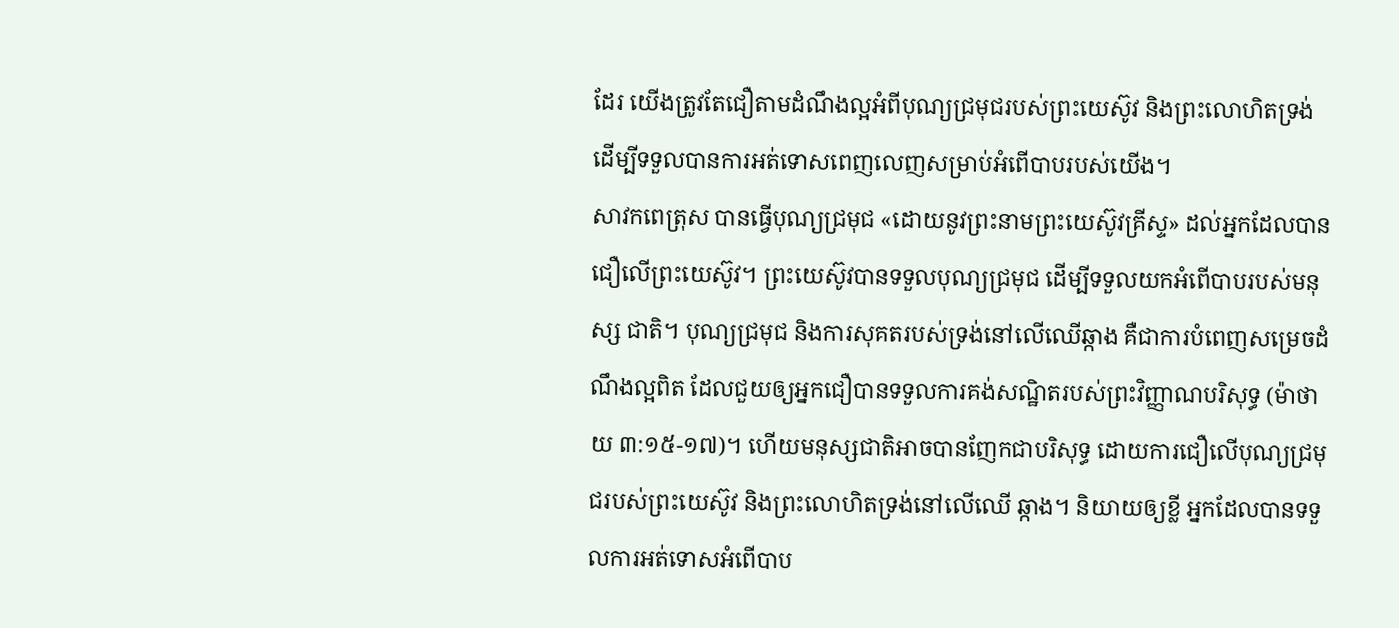ដែរ យើងត្រូវតែជឿតាមដំណឹងល្អអំពីបុណ្យជ្រមុជរបស់ព្រះយេស៊ូវ និងព្រះលោហិតទ្រង់ ដើម្បីទទួលបានការអត់ទោសពេញលេញសម្រាប់អំពើបាបរបស់យើង។
សាវកពេត្រុស បានធ្វើបុណ្យជ្រមុជ «ដោយនូវព្រះនាមព្រះយេស៊ូវគ្រីស្ទ» ដល់អ្នកដែលបានជឿលើព្រះយេស៊ូវ។ ព្រះយេស៊ូវបានទទួលបុណ្យជ្រមុជ ដើម្បីទទួលយកអំពើបាបរបស់មនុស្ស ជាតិ។ បុណ្យជ្រមុជ និងការសុគតរបស់ទ្រង់នៅលើឈើឆ្កាង គឺជាការបំពេញសម្រេចដំណឹងល្អពិត ដែលជួយឲ្យអ្នកជឿបានទទួលការគង់សណ្ឋិតរបស់ព្រះវិញ្ញាណបរិសុទ្ធ (ម៉ាថាយ ៣:១៥-១៧)។ ហើយមនុស្សជាតិអាចបានញែកជាបរិសុទ្ធ ដោយការជឿលើបុណ្យជ្រមុជរបស់ព្រះយេស៊ូវ និងព្រះលោហិតទ្រង់នៅលើឈើ ឆ្កាង។ និយាយឲ្យខ្លី អ្នកដែលបានទទួលការអត់ទោសអំពើបាប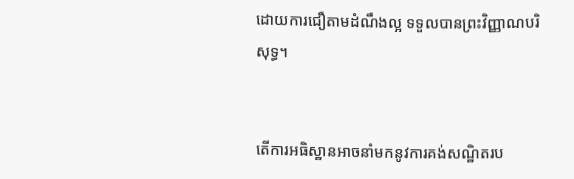ដោយការជឿតាមដំណឹងល្អ ទទួលបានព្រះវិញ្ញាណបរិសុទ្ធ។


តើការអធិស្ឋានអាចនាំមកនូវការគង់សណ្ឋិតរប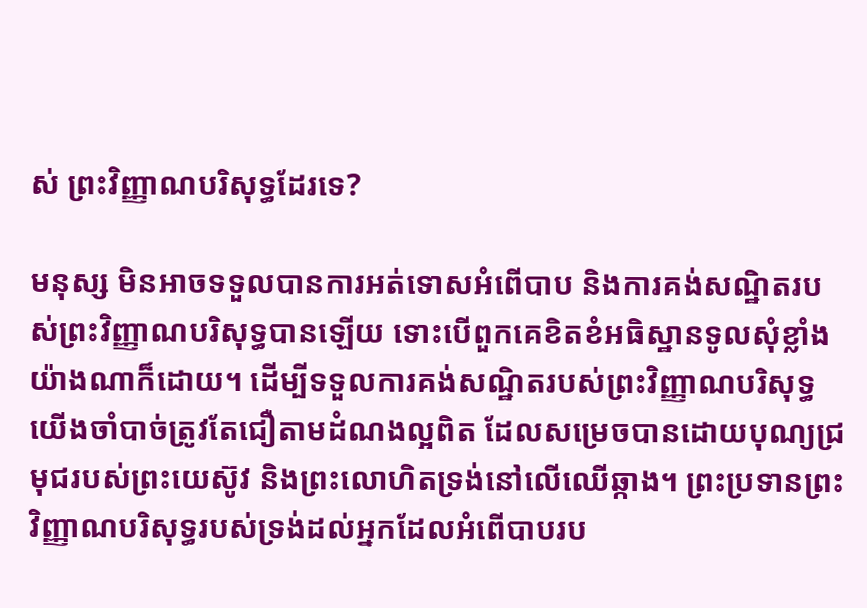ស់ ព្រះវិញ្ញាណបរិសុទ្ធដែរទេ?

មនុស្ស មិនអាចទទួលបានការអត់ទោសអំពើបាប និងការគង់សណ្ឋិតរបស់ព្រះវិញ្ញាណបរិសុទ្ធបានឡើយ ទោះបើពួកគេខិតខំអធិស្ឋានទូលសុំខ្លាំងយ៉ាងណាក៏ដោយ។ ដើម្បីទទួលការគង់សណ្ឋិតរបស់ព្រះវិញ្ញាណបរិសុទ្ធ យើងចាំបាច់ត្រូវតែជឿតាមដំណងល្អពិត ដែលសម្រេចបានដោយបុណ្យជ្រមុជរបស់ព្រះយេស៊ូវ និងព្រះលោហិតទ្រង់នៅលើឈើឆ្កាង។ ព្រះប្រទានព្រះវិញ្ញាណបរិសុទ្ធរបស់ទ្រង់ដល់អ្នកដែលអំពើបាបរប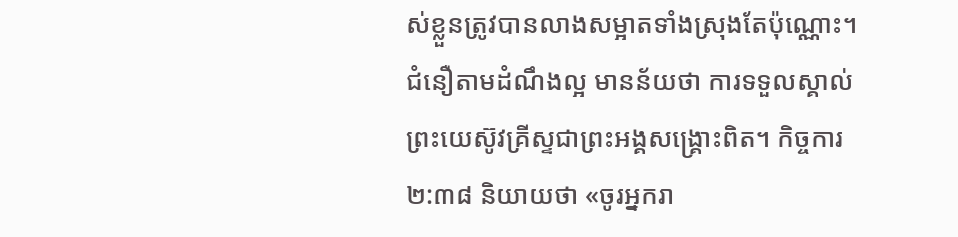ស់ខ្លួនត្រូវបានលាងសម្អាតទាំងស្រុងតែប៉ុណ្ណោះ។
ជំនឿតាមដំណឹងល្អ មានន័យថា ការទទួលស្គាល់ព្រះយេស៊ូវគ្រីស្ទជាព្រះអង្គសង្រ្គោះពិត។ កិច្ចការ ២:៣៨ និយាយថា «ចូរអ្នករា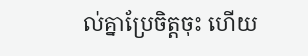ល់គ្នាប្រែចិត្តចុះ ហើយ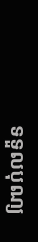ទទួលបុណ្យ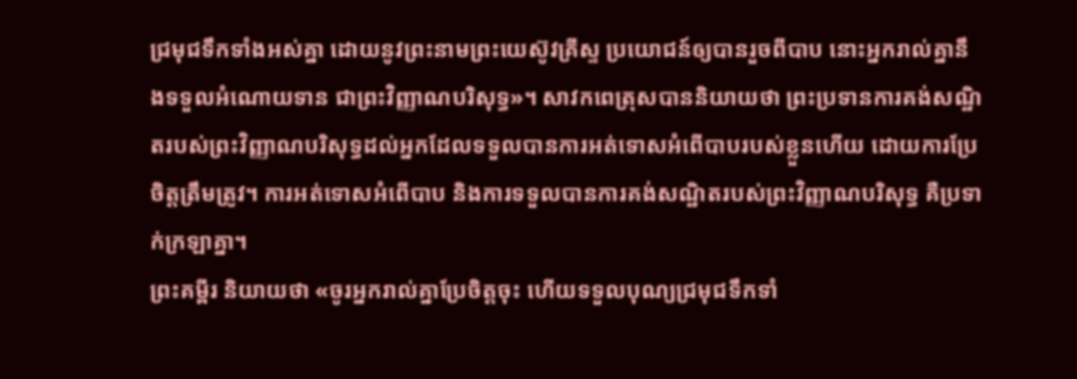ជ្រមុជទឹកទាំងអស់គ្នា ដោយនូវព្រះនាមព្រះយេស៊ូវគ្រីស្ទ ប្រយោជន៍ឲ្យបានរួចពីបាប នោះអ្នករាល់គ្នានឹងទទួលអំណោយទាន ជាព្រះវិញ្ញាណបរិសុទ្ធ»។ សាវកពេត្រុសបាននិយាយថា ព្រះប្រទានការគង់សណ្ឋិតរបស់ព្រះវិញ្ញាណបរិសុទ្ធដល់អ្នកដែលទទួលបានការអត់ទោសអំពើបាបរបស់ខ្លួនហើយ ដោយការប្រែចិត្តត្រឹមត្រូវ។ ការអត់ទោសអំពើបាប និងការទទួលបានការគង់សណ្ឋិតរបស់ព្រះវិញ្ញាណបរិសុទ្ធ គឺប្រទាក់ក្រឡាគ្នា។
ព្រះគម្ពីរ និយាយថា «ចូរអ្នករាល់គ្នាប្រែចិត្តចុះ ហើយទទួលបុណ្យជ្រមុជទឹកទាំ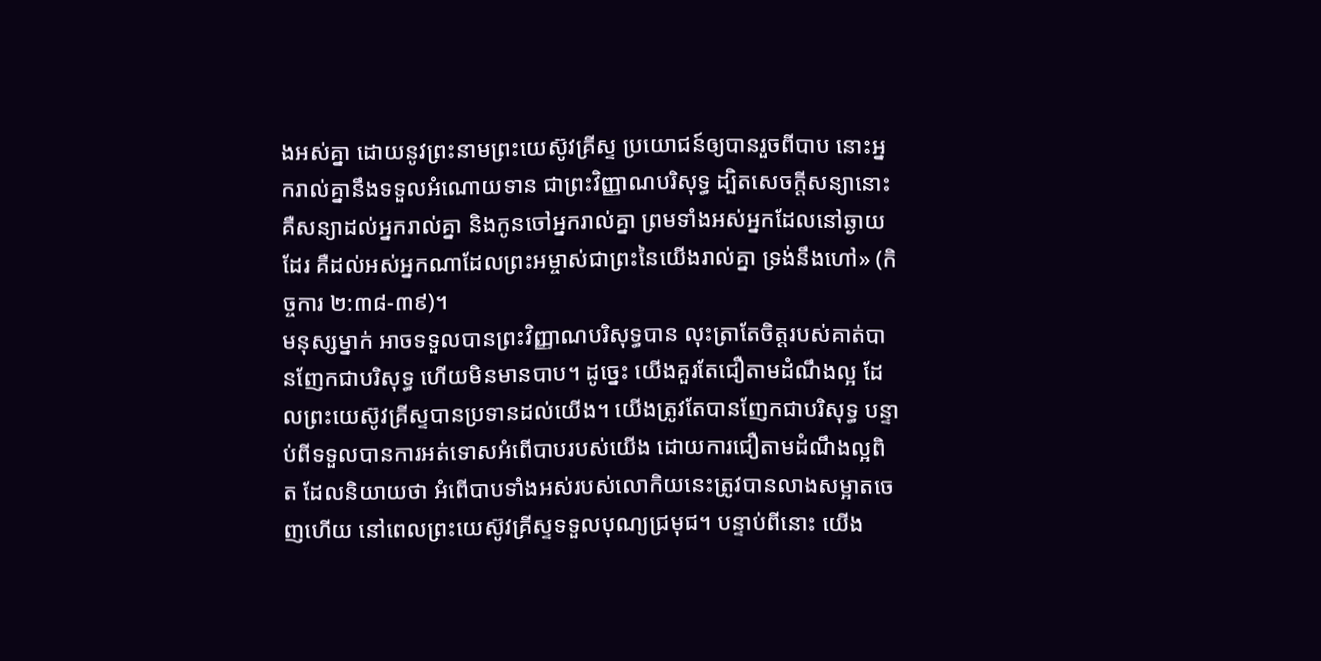ងអស់គ្នា ដោយនូវព្រះនាមព្រះយេស៊ូវគ្រីស្ទ ប្រយោជន៍ឲ្យបានរួចពីបាប នោះអ្នករាល់គ្នានឹងទទួលអំណោយទាន ជាព្រះវិញ្ញាណបរិសុទ្ធ ដ្បិតសេចក្តីសន្យានោះ គឺសន្យាដល់អ្នករាល់គ្នា និងកូនចៅអ្នករាល់គ្នា ព្រមទាំងអស់អ្នកដែលនៅឆ្ងាយដែរ គឺដល់អស់អ្នកណាដែលព្រះអម្ចាស់ជាព្រះនៃយើងរាល់គ្នា ទ្រង់នឹងហៅ» (កិច្ចការ ២:៣៨-៣៩)។
មនុស្សម្នាក់ អាចទទួលបានព្រះវិញ្ញាណបរិសុទ្ធបាន លុះត្រាតែចិត្តរបស់គាត់បានញែកជាបរិសុទ្ធ ហើយមិនមានបាប។ ដូច្នេះ យើងគួរតែជឿតាមដំណឹងល្អ ដែលព្រះយេស៊ូវគ្រីស្ទបានប្រទានដល់យើង។ យើងត្រូវតែបានញែកជាបរិសុទ្ធ បន្ទាប់ពីទទួលបានការអត់ទោសអំពើបាបរបស់យើង ដោយការជឿតាមដំណឹងល្អពិត ដែលនិយាយថា អំពើបាបទាំងអស់របស់លោកិយនេះត្រូវបានលាងសម្អាតចេញហើយ នៅពេលព្រះយេស៊ូវគ្រីស្ទទទួលបុណ្យជ្រមុជ។ បន្ទាប់ពីនោះ យើង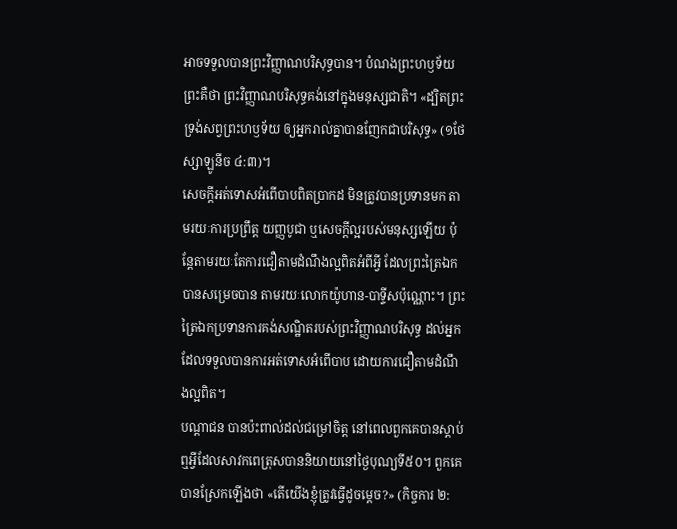អាចទទួលបានព្រះវិញ្ញាណបរិសុទ្ធបាន។ បំណងព្រះហឫទ័យព្រះគឺថា ព្រះវិញ្ញាណបរិសុទ្ធគង់នៅក្នុងមនុស្សជាតិ។ «ដ្បិតព្រះទ្រង់សព្វព្រះហឫទ័យ ឲ្យអ្នករាល់គ្នាបានញែកជាបរិសុទ្ធ» (១ថែស្សាឡូនីច ៤:៣)។
សេចក្តីអត់ទោសអំពើបាបពិតប្រាកដ មិនត្រូវបានប្រទានមក តាមរយៈការប្រព្រឹត្ត យញ្ញបូជា ឬសេចក្តីល្អរបស់មនុស្សឡើយ ប៉ុន្តែតាមរយៈតែការជឿតាមដំណឹងល្អពិតអំពីអ្វី ដែលព្រះត្រៃឯកបានសម្រេចបាន តាមរយៈលោកយ៉ូហាន-បាទ្ទីសប៉ុណ្ណោះ។ ព្រះត្រៃឯកប្រទានការគង់សណ្ឋិតរបស់ព្រះវិញ្ញាណបរិសុទ្ធ ដល់អ្នកដែលទទួលបានការអត់ទោសអំពើបាប ដោយការជឿតាមដំណឹងល្អពិត។
បណ្តាជន បានប៉ះពាល់ដល់ជម្រៅចិត្ត នៅពេលពួកគេបានស្តាប់ឮអ្វីដែលសាវកពេត្រុសបាននិយាយនៅថ្ងៃបុណ្យទី៥០។ ពួកគេបានស្រែកឡើងថា «តើយើងខ្ញុំត្រូវធ្វើដូចម្តេច?» (កិច្ចការ ២: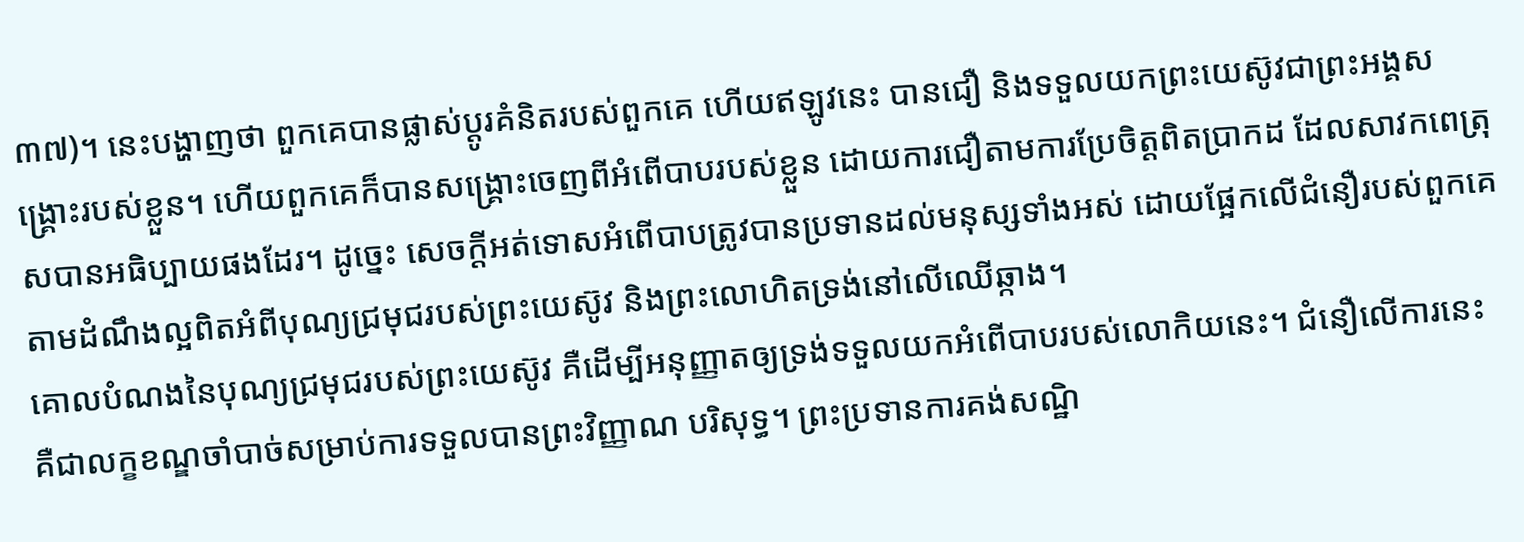៣៧)។ នេះបង្ហាញថា ពួកគេបានផ្លាស់ប្តូរគំនិតរបស់ពួកគេ ហើយឥឡូវនេះ បានជឿ និងទទួលយកព្រះយេស៊ូវជាព្រះអង្គសង្រ្គោះរបស់ខ្លួន។ ហើយពួកគេក៏បានសង្រ្គោះចេញពីអំពើបាបរបស់ខ្លួន ដោយការជឿតាមការប្រែចិត្តពិតប្រាកដ ដែលសាវកពេត្រុសបានអធិប្បាយផងដែរ។ ដូច្នេះ សេចក្តីអត់ទោសអំពើបាបត្រូវបានប្រទានដល់មនុស្សទាំងអស់ ដោយផ្អែកលើជំនឿរបស់ពួកគេតាមដំណឹងល្អពិតអំពីបុណ្យជ្រមុជរបស់ព្រះយេស៊ូវ និងព្រះលោហិតទ្រង់នៅលើឈើឆ្កាង។
គោលបំណងនៃបុណ្យជ្រមុជរបស់ព្រះយេស៊ូវ គឺដើម្បីអនុញ្ញាតឲ្យទ្រង់ទទួលយកអំពើបាបរបស់លោកិយនេះ។ ជំនឿលើការនេះ គឺជាលក្ខខណ្ឌចាំបាច់សម្រាប់ការទទួលបានព្រះវិញ្ញាណ បរិសុទ្ធ។ ព្រះប្រទានការគង់សណ្ឋិ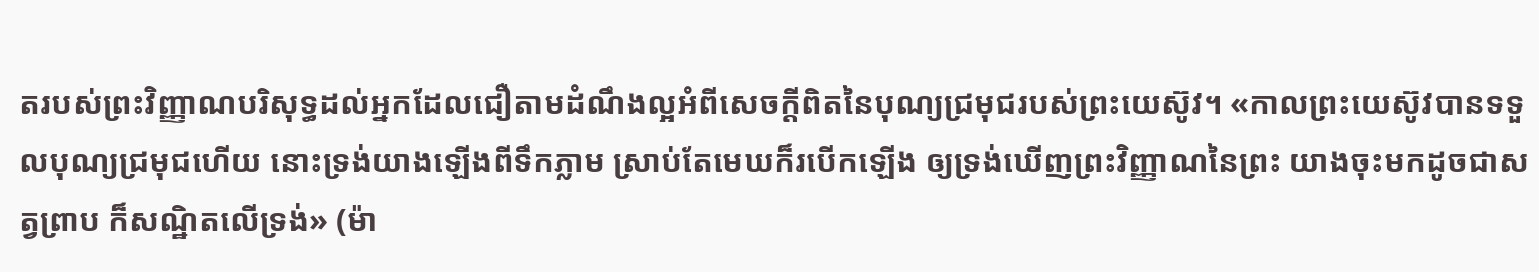តរបស់ព្រះវិញ្ញាណបរិសុទ្ធដល់អ្នកដែលជឿតាមដំណឹងល្អអំពីសេចក្តីពិតនៃបុណ្យជ្រមុជរបស់ព្រះយេស៊ូវ។ «កាលព្រះយេស៊ូវបានទទួលបុណ្យជ្រមុជហើយ នោះទ្រង់យាងឡើងពីទឹកភ្លាម ស្រាប់តែមេឃក៏របើកឡើង ឲ្យទ្រង់ឃើញព្រះវិញ្ញាណនៃព្រះ យាងចុះមកដូចជាសត្វព្រាប ក៏សណ្ឋិតលើទ្រង់» (ម៉ា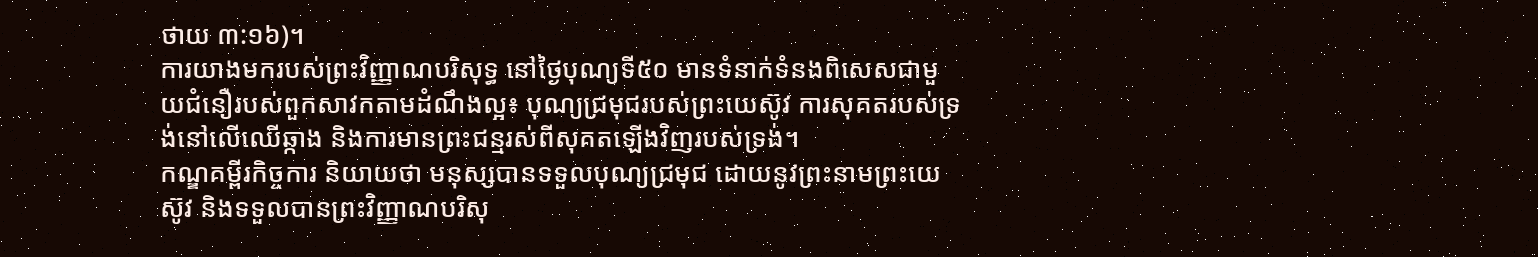ថាយ ៣:១៦)។
ការយាងមករបស់ព្រះវិញ្ញាណបរិសុទ្ធ នៅថ្ងៃបុណ្យទី៥០ មានទំនាក់ទំនងពិសេសជាមួយជំនឿរបស់ពួកសាវកតាមដំណឹងល្អ៖ បុណ្យជ្រមុជរបស់ព្រះយេស៊ូវ ការសុគតរបស់ទ្រង់នៅលើឈើឆ្កាង និងការមានព្រះជន្មរស់ពីសុគតឡើងវិញរបស់ទ្រង់។
កណ្ឌគម្ពីរកិច្ចការ និយាយថា មនុស្សបានទទួលបុណ្យជ្រមុជ ដោយនូវព្រះនាមព្រះយេស៊ូវ និងទទួលបានព្រះវិញ្ញាណបរិសុ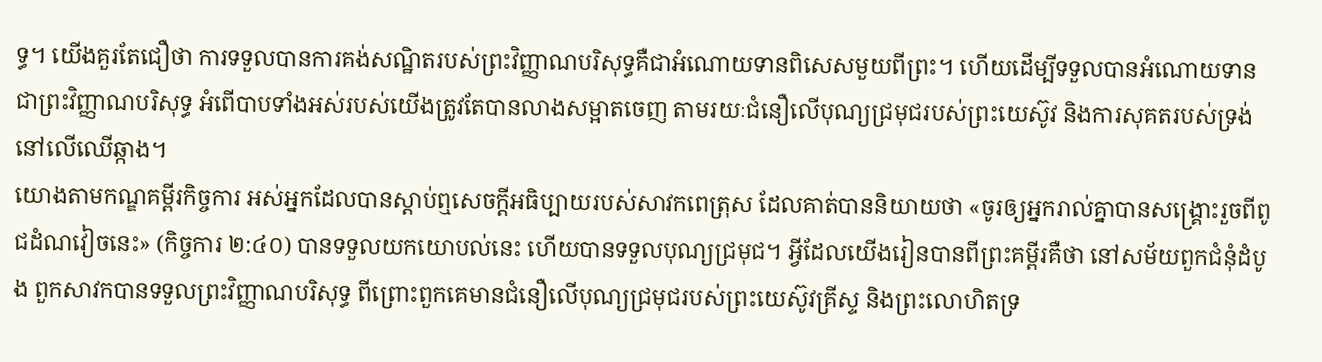ទ្ធ។ យើងគួរតែជឿថា ការទទួលបានការគង់សណ្ឋិតរបស់ព្រះវិញ្ញាណបរិសុទ្ធគឺជាអំណោយទានពិសេសមួយពីព្រះ។ ហើយដើម្បីទទួលបានអំណោយទានជាព្រះវិញ្ញាណបរិសុទ្ធ អំពើបាបទាំងអស់របស់យើងត្រូវតែបានលាងសម្អាតចេញ តាមរយៈជំនឿលើបុណ្យជ្រមុជរបស់ព្រះយេស៊ូវ និងការសុគតរបស់ទ្រង់នៅលើឈើឆ្កាង។
យោងតាមកណ្ឌគម្ពីរកិច្ចការ អស់អ្នកដែលបានស្តាប់ឮសេចក្តីអធិប្បាយរបស់សាវកពេត្រុស ដែលគាត់បាននិយាយថា «ចូរឲ្យអ្នករាល់គ្នាបានសង្គ្រោះរួចពីពូជដំណវៀចនេះ» (កិច្ចការ ២:៤០) បានទទួលយកយោបល់នេះ ហើយបានទទួលបុណ្យជ្រមុជ។ អ្វីដែលយើងរៀនបានពីព្រះគម្ពីរគឺថា នៅសម័យពួកជំនុំដំបូង ពួកសាវកបានទទួលព្រះវិញ្ញាណបរិសុទ្ធ ពីព្រោះពួកគេមានជំនឿលើបុណ្យជ្រមុជរបស់ព្រះយេស៊ូវគ្រីស្ទ និងព្រះលោហិតទ្រ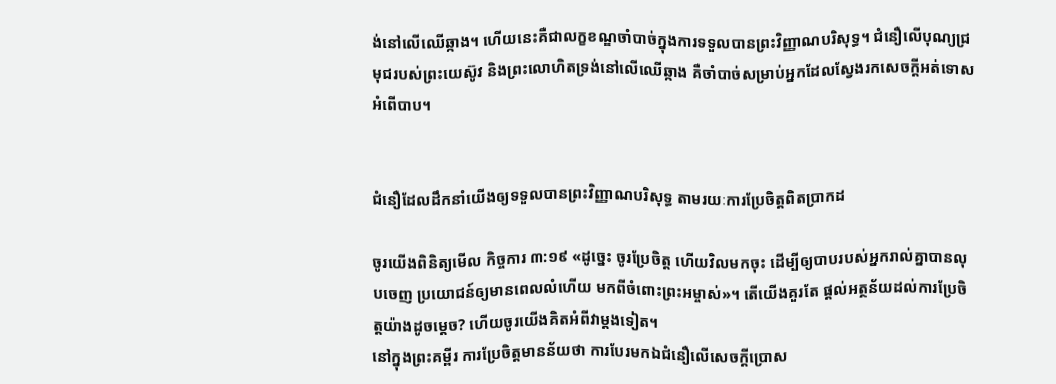ង់នៅលើឈើឆ្កាង។ ហើយនេះគឺជាលក្ខខណ្ឌចាំបាច់ក្នុងការទទួលបានព្រះវិញ្ញាណបរិសុទ្ធ។ ជំនឿលើបុណ្យជ្រមុជរបស់ព្រះយេស៊ូវ និងព្រះលោហិតទ្រង់នៅលើឈើឆ្កាង គឺចាំបាច់សម្រាប់អ្នកដែលស្វែងរកសេចក្តីអត់ទោសអំពើបាប។


ជំនឿដែលដឹកនាំយើងឲ្យទទួលបានព្រះវិញ្ញាណបរិសុទ្ធ តាមរយៈការប្រែចិត្តពិតប្រាកដ

ចូរយើងពិនិត្យមើល កិច្ចការ ៣:១៩ «ដូច្នេះ ចូរប្រែចិត្ត ហើយវិលមកចុះ ដើម្បីឲ្យបាបរបស់អ្នករាល់គ្នាបានលុបចេញ ប្រយោជន៍ឲ្យមានពេលលំហើយ មកពីចំពោះព្រះអម្ចាស់»។ តើយើងគួរតែ ផ្តល់អត្ថន័យដល់ការប្រែចិត្តយ៉ាងដូចម្តេច? ហើយចូរយើងគិតអំពីវាម្តងទៀត។
នៅក្នុងព្រះគម្ពីរ ការប្រែចិត្តមានន័យថា ការបែរមកឯជំនឿលើសេចក្តីប្រោស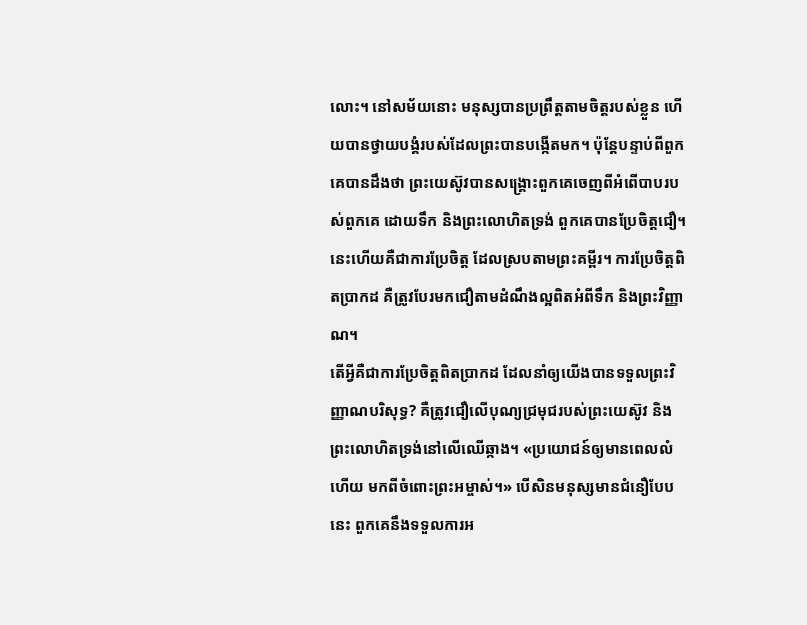លោះ។ នៅសម័យនោះ មនុស្សបានប្រព្រឹត្តតាមចិត្តរបស់ខ្លួន ហើយបានថ្វាយបង្គំរបស់ដែលព្រះបានបង្កើតមក។ ប៉ុន្តែបន្ទាប់ពីពួកគេបានដឹងថា ព្រះយេស៊ូវបានសង្រ្គោះពួកគេចេញពីអំពើបាបរបស់ពួកគេ ដោយទឹក និងព្រះលោហិតទ្រង់ ពួកគេបានប្រែចិត្តជឿ។ នេះហើយគឺជាការប្រែចិត្ត ដែលស្របតាមព្រះគម្ពីរ។ ការប្រែចិត្តពិតប្រាកដ គឺត្រូវបែរមកជឿតាមដំណឹងល្អពិតអំពីទឹក និងព្រះវិញ្ញាណ។
តើអ្វីគឺជាការប្រែចិត្តពិតប្រាកដ ដែលនាំឲ្យយើងបានទទួលព្រះវិញ្ញាណបរិសុទ្ធ? គឺត្រូវជឿលើបុណ្យជ្រមុជរបស់ព្រះយេស៊ូវ និងព្រះលោហិតទ្រង់នៅលើឈើឆ្កាង។ «ប្រយោជន៍ឲ្យមានពេលលំហើយ មកពីចំពោះព្រះអម្ចាស់។» បើសិនមនុស្សមានជំនឿបែបនេះ ពួកគេនឹងទទួលការអ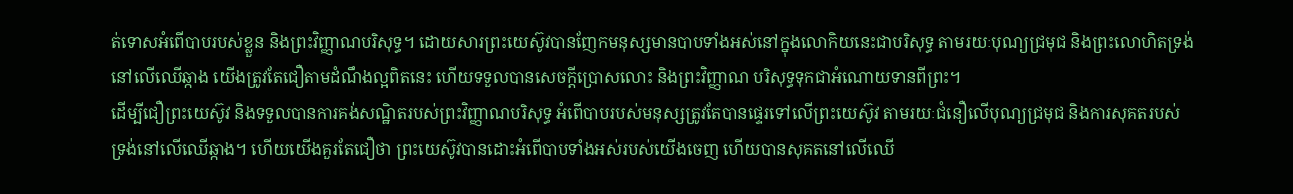ត់ទោសអំពើបាបរបស់ខ្លួន និងព្រះវិញ្ញាណបរិសុទ្ធ។ ដោយសារព្រះយេស៊ូវបានញែកមនុស្សមានបាបទាំងអស់នៅក្នុងលោកិយនេះជាបរិសុទ្ធ តាមរយៈបុណ្យជ្រមុជ និងព្រះលោហិតទ្រង់នៅលើឈើឆ្កាង យើងត្រូវតែជឿតាមដំណឹងល្អពិតនេះ ហើយទទួលបានសេចក្តីប្រោសលោះ និងព្រះវិញ្ញាណ បរិសុទ្ធទុកជាអំណោយទានពីព្រះ។
ដើម្បីជឿព្រះយេស៊ូវ និងទទួលបានការគង់សណ្ឋិតរបស់ព្រះវិញ្ញាណបរិសុទ្ធ អំពើបាបរបស់មនុស្សត្រូវតែបានផ្ទេរទៅលើព្រះយេស៊ូវ តាមរយៈជំនឿលើបុណ្យជ្រមុជ និងការសុគតរបស់ទ្រង់នៅលើឈើឆ្កាង។ ហើយយើងគួរតែជឿថា ព្រះយេស៊ូវបានដោះអំពើបាបទាំងអស់របស់យើងចេញ ហើយបានសុគតនៅលើឈើ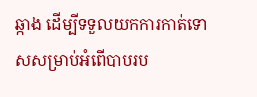ឆ្កាង ដើម្បីទទួលយកការកាត់ទោសសម្រាប់អំពើបាបរប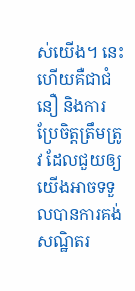ស់យើង។ នេះហើយគឺជាជំនឿ និងការប្រែចិត្តត្រឹមត្រូវ ដែលជួយឲ្យយើងអាចទទួលបានការគង់សណ្ឋិតរ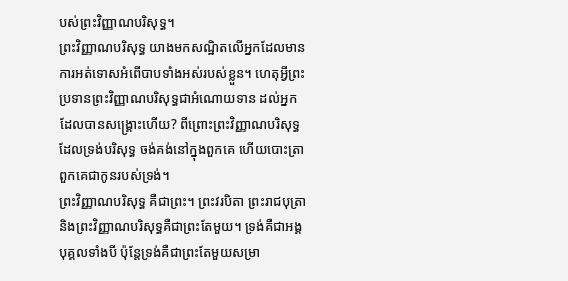បស់ព្រះវិញ្ញាណបរិសុទ្ធ។
ព្រះវិញ្ញាណបរិសុទ្ធ យាងមកសណ្ឋិតលើអ្នកដែលមានការអត់ទោសអំពើបាបទាំងអស់របស់ខ្លួន។ ហេតុអ្វីព្រះប្រទានព្រះវិញ្ញាណបរិសុទ្ធជាអំណោយទាន ដល់អ្នកដែលបានសង្រ្គោះហើយ? ពីព្រោះព្រះវិញ្ញាណបរិសុទ្ធ ដែលទ្រង់បរិសុទ្ធ ចង់គង់នៅក្នុងពួកគេ ហើយបោះត្រាពួកគេជាកូនរបស់ទ្រង់។
ព្រះវិញ្ញាណបរិសុទ្ធ គឺជាព្រះ។ ព្រះវរបិតា ព្រះរាជបុត្រា និងព្រះវិញ្ញាណបរិសុទ្ធគឺជាព្រះតែមួយ។ ទ្រង់គឺជាអង្គបុគ្គលទាំងបី ប៉ុន្តែទ្រង់គឺជាព្រះតែមួយសម្រា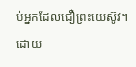ប់អ្នកដែលជឿព្រះយេស៊ូវ។ ដោយ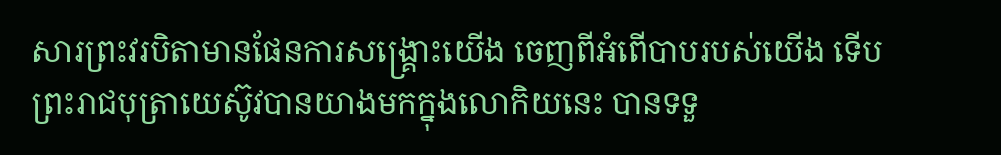សារព្រះវរបិតាមានផែនការសង្រ្គោះយើង ចេញពីអំពើបាបរបស់យើង ទើបព្រះរាជបុត្រាយេស៊ូវបានយាងមកក្នុងលោកិយនេះ បានទទួ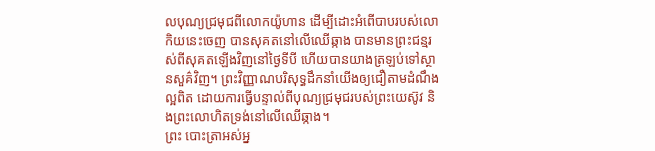លបុណ្យជ្រមុជពីលោកយ៉ូហាន ដើម្បីដោះអំពើបាបរបស់លោកិយនេះចេញ បានសុគតនៅលើឈើឆ្កាង បានមានព្រះជន្មរស់ពីសុគតឡើងវិញនៅថ្ងៃទីបី ហើយបានយាងត្រឡប់ទៅស្ថានសួគ៌វិញ។ ព្រះវិញ្ញាណបរិសុទ្ធដឹកនាំយើងឲ្យជឿតាមដំណឹងល្អពិត ដោយការធ្វើបន្ទាល់ពីបុណ្យជ្រមុជរបស់ព្រះយេស៊ូវ និងព្រះលោហិតទ្រង់នៅលើឈើឆ្កាង។
ព្រះ បោះត្រាអស់អ្ន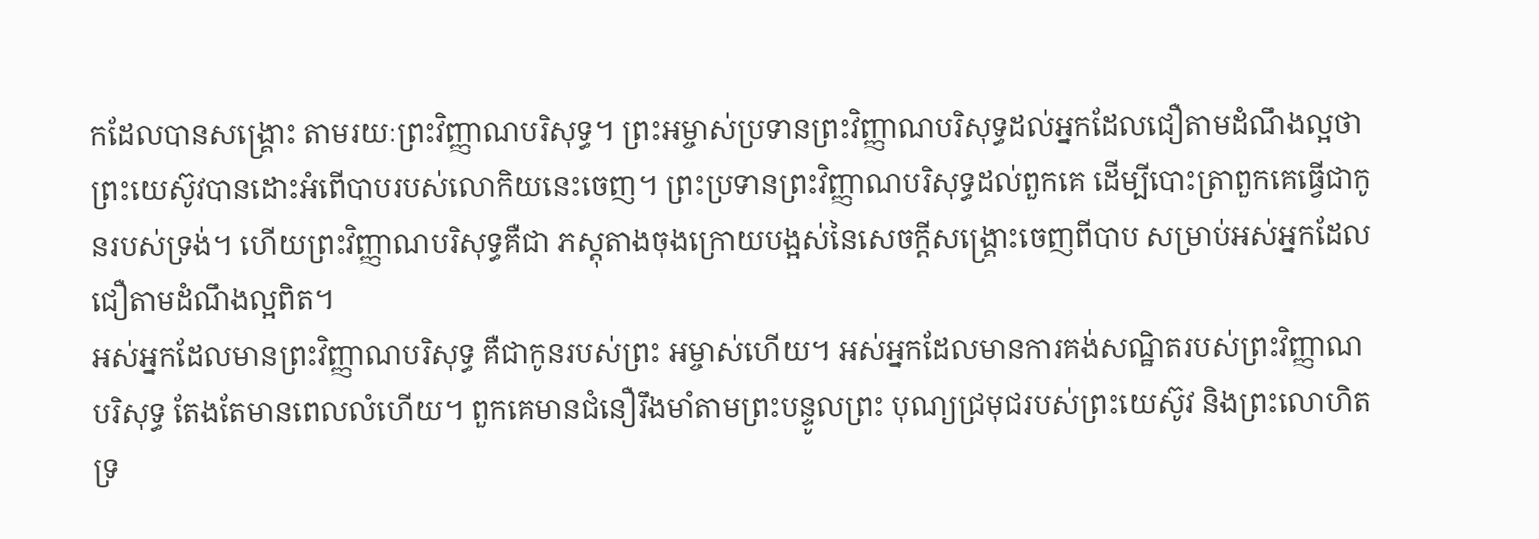កដែលបានសង្រ្គោះ តាមរយៈព្រះវិញ្ញាណបរិសុទ្ធ។ ព្រះអម្ចាស់ប្រទានព្រះវិញ្ញាណបរិសុទ្ធដល់អ្នកដែលជឿតាមដំណឹងល្អថា ព្រះយេស៊ូវបានដោះអំពើបាបរបស់លោកិយនេះចេញ។ ព្រះប្រទានព្រះវិញ្ញាណបរិសុទ្ធដល់ពួកគេ ដើម្បីបោះត្រាពួកគេធ្វើជាកូនរបស់ទ្រង់។ ហើយព្រះវិញ្ញាណបរិសុទ្ធគឺជា ភស្តុតាងចុងក្រោយបង្អស់នៃសេចក្តីសង្រ្គោះចេញពីបាប សម្រាប់អស់អ្នកដែលជឿតាមដំណឹងល្អពិត។
អស់អ្នកដែលមានព្រះវិញ្ញាណបរិសុទ្ធ គឺជាកូនរបស់ព្រះ អម្ចាស់ហើយ។ អស់អ្នកដែលមានការគង់សណ្ឋិតរបស់ព្រះវិញ្ញាណបរិសុទ្ធ តែងតែមានពេលលំហើយ។ ពួកគេមានជំនឿរឹងមាំតាមព្រះបន្ទូលព្រះ បុណ្យជ្រមុជរបស់ព្រះយេស៊ូវ និងព្រះលោហិតទ្រ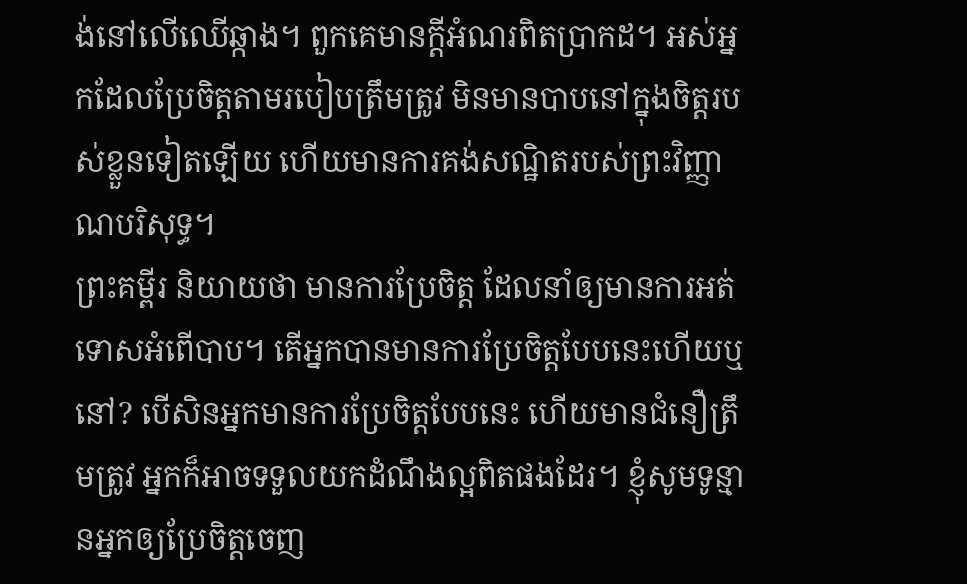ង់នៅលើឈើឆ្កាង។ ពួកគេមានក្តីអំណរពិតប្រាកដ។ អស់អ្នកដែលប្រែចិត្តតាមរបៀបត្រឹមត្រូវ មិនមានបាបនៅក្នុងចិត្តរបស់ខ្លួនទៀតឡើយ ហើយមានការគង់សណ្ឋិតរបស់ព្រះវិញ្ញាណបរិសុទ្ធ។
ព្រះគម្ពីរ និយាយថា មានការប្រែចិត្ត ដែលនាំឲ្យមានការអត់ទោសអំពើបាប។ តើអ្នកបានមានការប្រែចិត្តបែបនេះហើយឬនៅ? បើសិនអ្នកមានការប្រែចិត្តបែបនេះ ហើយមានជំនឿត្រឹមត្រូវ អ្នកក៏អាចទទួលយកដំណឹងល្អពិតផងដែរ។ ខ្ញុំសូមទូន្មានអ្នកឲ្យប្រែចិត្តចេញ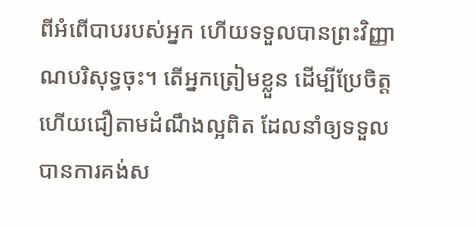ពីអំពើបាបរបស់អ្នក ហើយទទួលបានព្រះវិញ្ញាណបរិសុទ្ធចុះ។ តើអ្នកត្រៀមខ្លួន ដើម្បីប្រែចិត្ត ហើយជឿតាមដំណឹងល្អពិត ដែលនាំឲ្យទទួលបានការគង់ស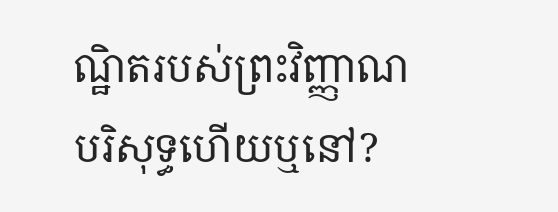ណ្ឋិតរបស់ព្រះវិញ្ញាណបរិសុទ្ធហើយឬនៅ?